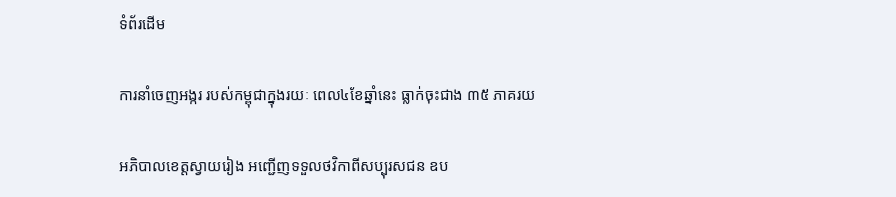ទំព័រដើម

ការនាំចេញអង្ករ របស់កម្ពុជាក្នុងរយៈ ពេល៤ខែឆ្នាំនេះ ធ្លាក់ចុះជាង ៣៥ ភាគរយ

អភិបាលខេត្តស្វាយរៀង អញ្ជើញទទួលថវិកាពីសប្បុរសជន ឧប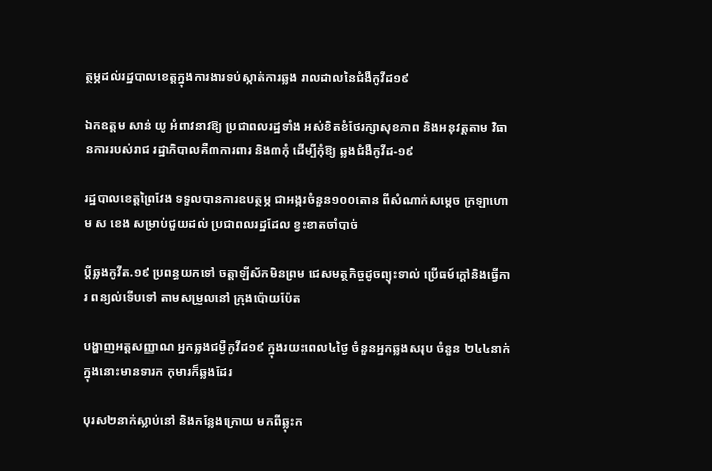ត្ថម្ភដល់រដ្ឋបាលខេត្តក្នុងការងារទប់ស្កាត់ការឆ្លង រាលដាលនៃជំងឺកូវីដ១៩

ឯកឧត្តម សាន់ យូ អំពាវនាវឱ្យ ប្រជាពលរដ្ឋទាំង អស់ខិតខំថែរក្សាសុខភាព និងអនុវត្តតាម វិធានការរបស់រាជ រដ្ឋាភិបាលគឺ៣ការពារ និង៣កុំ ដើម្បីកុំឱ្យ ឆ្លងជំងឺកូវីដ-១៩

រដ្ឋបាលខេត្តព្រៃវែង ទទួលបានការឧបត្ថម្ភ ជាអង្ករចំនួន១០០តោន ពីសំណាក់សម្តេច ក្រឡាហោម ស ខេង សម្រាប់ជួយដល់ ប្រជាពលរដ្ឋដែល ខ្វះខាតចាំបាច់

ប្តីឆ្លងកូវីត.១៩ ប្រពន្ធយកទៅ ចត្តាឡីស័កមិនព្រម ជេសមត្ថកិច្ចដូចព្យុះទាល់ ប្រើធម៍ក្តៅនិងធ្វើការ ពន្យល់ទើបទៅ តាមសម្រួលនៅ ក្រុងប៉ោយប៉ែត

បង្ហាញអត្តសញ្ញាណ អ្នកឆ្លងជម្ងឺកូវីដ១៩ ក្នុងរយះពេល៤ថ្ងៃ ចំនួនអ្នកឆ្លងសរុប ចំនួន ២៤៤នាក់ក្នុងនោះមានទារក កុមារក៏ឆ្លងដែរ

បុរស២នាក់ស្លាប់នៅ និងកន្លែងក្រោយ មកពីឆ្លុះក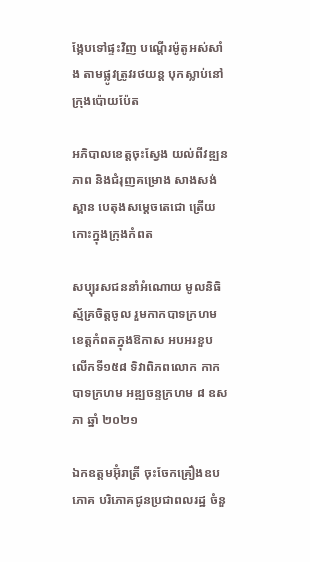ង្កែបទៅផ្ទះវិញ បណ្តើរម៉ូតូអស់សាំង តាមផ្លូវត្រូវរថយន្ត បុកស្លាប់នៅ ក្រុងប៉ោយប៉ែត

អភិបាលខេត្តចុះស្វែង យល់ពីវឌ្ឍនភាព និងជំរុញគម្រោង សាងសង់ស្ពាន បេតុងសម្ដេចតេជោ ត្រើយ កោះក្នុងក្រុងកំពត

សប្បុរសជននាំអំណោយ មូលនិធិស្ម័គ្រចិត្តចូល រួមកាកបាទក្រហម ខេត្តកំពតក្នុងឱកាស អបអរខួប លើកទី១៥៨ ទិវាពិភពលោក កាកបាទក្រហម អឌ្ឍចន្ទក្រហម ៨ ឧសភា ឆ្នាំ ២០២១

ឯកឧត្តមអ៊ុំរាត្រី ចុះចែកគ្រឿងឧបភោគ បរិភោគជូនប្រជាពលរដ្ឋ ចំនួ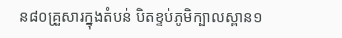ន៨០គ្រួសារក្នុងតំបន់ បិតខ្ទប់ភូមិក្បាលស្ពាន១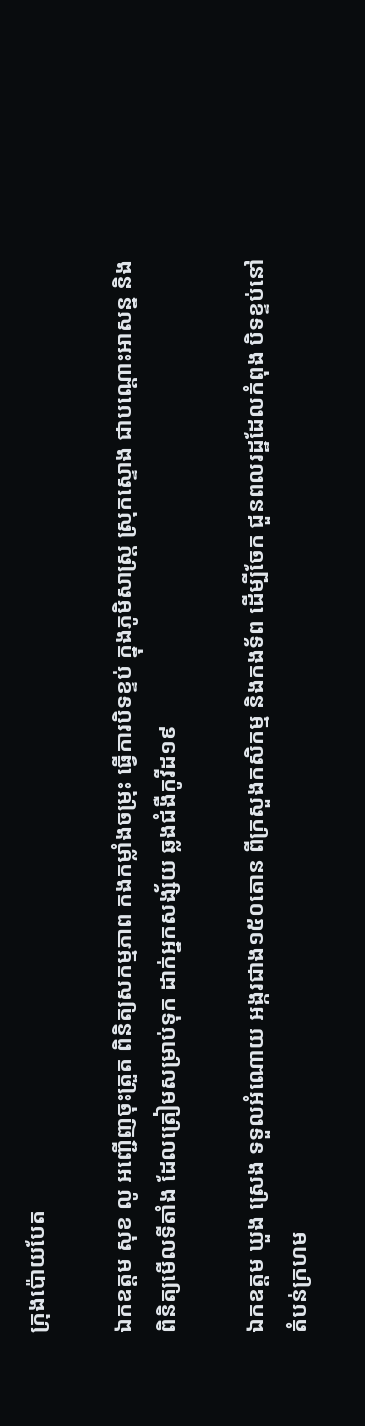ក្រុងប៉ោយបែត

ឯកឧត្តម សុខ លូ អញ្ជើញចុះត្រួត ពិនិត្យសកម្មភាព កងកម្លាំងចម្រុះ ធ្វើការបិទខ្ទប់ ក្នុងភូមិសាស្ត្រ ស្រុកស្ទោង ជាបណ្ដោះអាសន្ន និងពិនិត្យមើលទីតាំង ដែលត្រៀមសម្រាប់ទុក ដាក់អ្នកសង្ស័យ ឆ្លងជំងឺកូវីដ១៩

ឯកឧត្តម ឃួង ស្រេង ទទួលអំណោយ អង្ករជាង១៥០តោន ពីក្រសួងកសិកម្ម និងកងទ័ព ដើម្បីចែក ជួនពលរដ្ឋដែលកំពុង បិទខ្ទប់នៅតំបន់ក្រហម